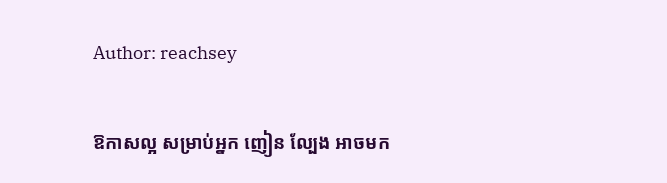Author: reachsey

ឱកាសល្អ សម្រាប់អ្នក ញៀន ល្បែង អាចមក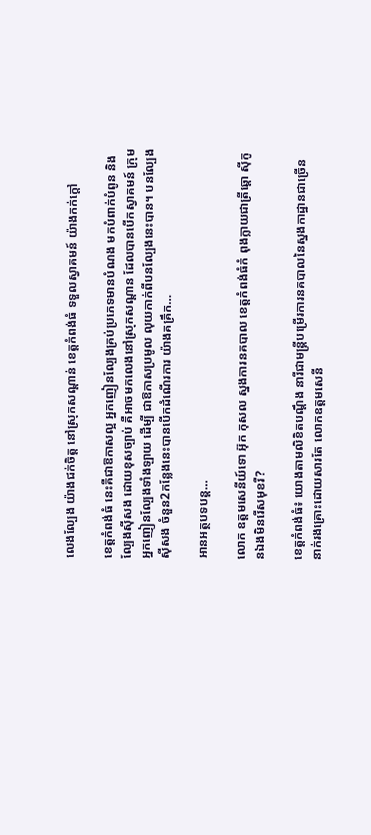លេងល្បែង យ៉ាងជក់ចិត្ត នៅស្រុកសណ្តាន់ ខេត្តកំពង់ធំ ទទួលស្វាគមន៍ យ៉ាងកក់ក្តៅ

ខេត្តកំពង់ធំ នេះគឺជាឱកាសល្អ អ្នកញៀនល្បែងគ្រប់ប្រភេទមានបំណង មកបំពាក់បំពូន និងល្បែងស៊ីសង ដោយខុសច្បាប់ គឺអាចមកលេងនៅស្រុកសណ្ដាន ដែលបានបើកស្វាគមន៍ ក្រុមអ្នកញៀនល្បែងទាំងឡាយ ដើម្បី ជាឱកាសប្រមូល លុយកាក់ពីបនល្បែងនេះបាន។ បនល្បែងស៊ីសង ចំនួន2កន្លែងនេះបានបើកដំណើរការ យ៉ាងគគ្រឹក…

អានអត្ថបទបន្ត…

លោក ឧត្ដមសេនីយ៍ទោ អ៊ុក កុសល ស្នងការនគបាល ខេត្តកំពង់ធំកំ ពុងក្លាយជាត្រីឆ្ដោ ស៊ីកូនឯងមិនរើសមុខរឺ?

ខេត្តកំពង់ធំ៖ យោងតាមលិខិតបណ្តឹង នារីជាមន្រ្តីបម្រើរការនគបាលនៃស្នងកាដ្ឋានជាច្រើននាក់រងគ្រោះដោយសារតែ លោកឧត្តមសេនី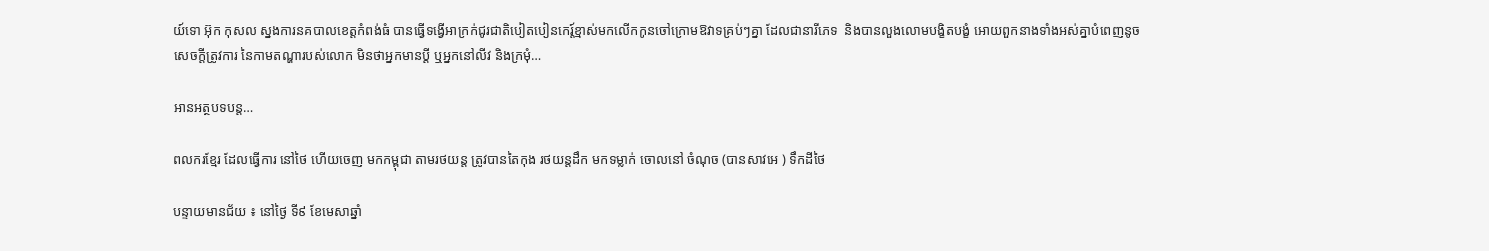យ៍ទោ អ៊ុក កុសល ស្នងការនគបាលខេត្តកំពង់ធំ បានធ្វើទង្វើអាក្រក់ជូរជាតិបៀតបៀនកេរ្ត៍ខ្មាស់មកលើកកូនចៅក្រោមឱវាទគ្រប់ៗគ្នា ដែលជានារីភេទ  និងបានលួងលោមបង្ខិតបង្ខំ អោយពួកនាងទាំងអស់គ្នាបំពេញនូចសេចក្ដីត្រូវការ នៃកាមតណ្ហារបស់លោក មិនថាអ្នកមានប្ដី ឬអ្នកនៅលីវ និងក្រមុំ…

អានអត្ថបទបន្ត…

ពលករខ្មែរ ដែលធ្វើការ នៅថៃ ហើយចេញ មកកម្ពុជា តាមរថយន្ត ត្រូវបានតៃកុង រថយន្តដឹក មកទម្លាក់ ចោលនៅ ចំណុច (បានសាវអេ ) ទឹកដីថៃ

បន្ទាយមានជ័យ ៖ នៅថ្ងៃ ទី៩ ខែមេសាឆ្នាំ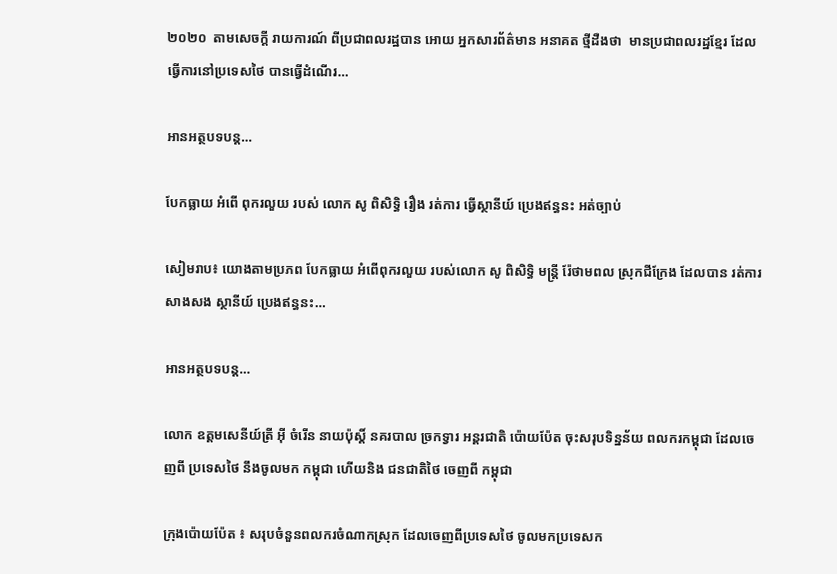២០២០  តាមសេចក្តី រាយការណ៍ ពីប្រជាពលរដ្ឋបាន អោយ អ្នកសារព័ត៌មាន អនាគត ថ្មីដឺងថា  មានប្រជាពលរដ្ឋខ្មែរ ដែល ធ្វើការនៅប្រទេសថៃ បានធ្វើដំណើរ…

អានអត្ថបទបន្ត…

បែកធ្លាយ អំពើ ពុករលួយ របស់ លោក សូ ពិសិទ្ធិ រឿង រត់ការ ធ្វើស្ថានីយ៍ ប្រេងឥន្ធនះ អត់ច្បាប់

សៀមរាប៖ យោងតាមប្រភព បែកធ្លាយ អំពើពុករលួយ របស់លោក សូ ពិសិទ្ធិ មន្រ្ដី រ៉ែថាមពល ស្រុកជីក្រែង ដែលបាន រត់ការ សាងសង ស្ថានីយ៍ ប្រេងឥន្ធនះ…

អានអត្ថបទបន្ត…

លោក ឧត្តមសេនីយ៍ត្រី អុី ចំរើន នាយប៉ុស្តិ៍ នគរបាល ច្រកទ្វារ អន្តរជាតិ ប៉ោយប៉ែត ចុះសរុបទិន្នន័យ ពលករកម្ពុជា ដែលចេញពី ប្រទេសថៃ នឹងចូលមក កម្ពុជា ហើយនិង ជនជាតិថៃ ចេញពី កម្ពុជា

ក្រុងប៉ោយប៉ែត ៖ សរុបចំនួនពលករចំណាកស្រុក ដែលចេញពីប្រទេសថៃ ចូលមកប្រទេសក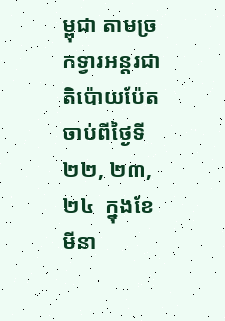ម្ពុជា តាមច្រកទ្វារអន្តរជាតិប៉ោយប៉ែតចាប់ពីថ្ងៃទី ២២, ២៣, ២៤  ក្នុងខែមីនា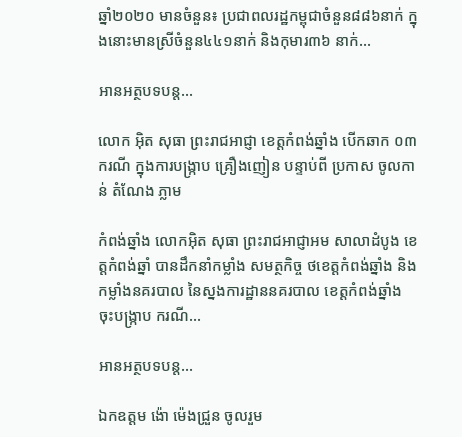ឆ្នាំ២០២០ មានចំនួន៖ ប្រជាពលរដ្ឋកម្ពុជាចំនួន៨៨៦នាក់ ក្នុងនោះមានស្រីចំនួន៤៤១នាក់ និងកុមារ៣៦ នាក់…

អានអត្ថបទបន្ត…

លោក អ៊ិត សុធា ព្រះរាជអាជ្ញា ខេត្តកំពង់ឆ្នាំង បើកឆាក ០៣ករណី ក្នុងការបង្រ្កាប គ្រឿងញៀន បន្ទាប់ពី ប្រកាស ចូលកាន់ តំណែង ភ្លាម

កំពង់ឆ្នាំង លោកអ៊ិត សុធា ព្រះរាជអាជ្ញាអម សាលាដំបូង ខេត្តកំពង់ឆ្នាំ បានដឹកនាំកម្លាំង សមត្ថកិច្ច ថខេត្តកំពង់ឆ្នាំង និងកម្លាំងនគរបាល នៃស្នងការដ្ឋាននគរបាល ខេត្តកំពង់ឆ្នាំង ចុះបង្រ្កាប ករណី…

អានអត្ថបទបន្ត…

ឯកឧត្តម ង៉ោ ម៉េងជ្រួន ចូលរួម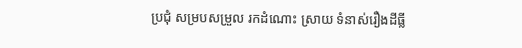ប្រជុំ សម្របសម្រួល រកដំណោះ ស្រាយ ទំនាស់រឿងដីធ្លី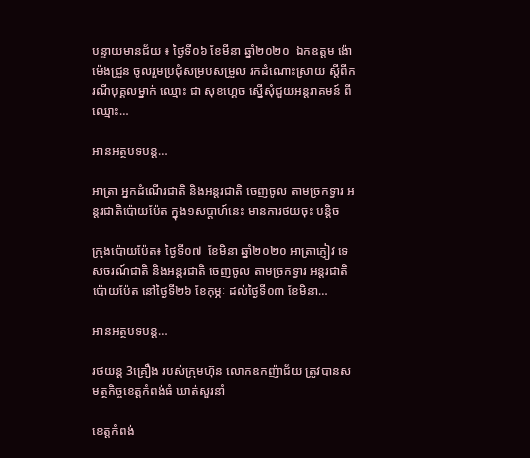បន្ទាយមានជ័យ ៖ ថ្ងៃទី០៦ ខែមីនា ឆ្នាំ២០២០  ឯកឧត្តម ង៉ោ ម៉េងជ្រួន ចូលរួមប្រជុំសម្របសម្រួល រកដំណោះស្រាយ ស្តីពីករណីបុគ្គលម្នាក់ ឈ្មោះ ជា សុខហ្គេច ស្នើសុំជួយអន្តរាគមន៍ ពីឈ្មោះ…

អានអត្ថបទបន្ត…

អាត្រា អ្នកដំណើរជាតិ និងអន្តរជាតិ ចេញចូល តាមច្រកទ្វារ អន្តរជាតិប៉ោយប៉ែត ក្នុង១សប្តាហ៍នេះ មានការថយចុះ បន្តិច

ក្រុងប៉ោយប៉ែត៖ ថ្ងៃទី០៧  ខែមិនា ឆ្នាំ២០២០ អាត្រាភ្ញៀវ ទេសចរណ៍ជាតិ និងអន្តរជាតិ ចេញចូល តាមច្រកទ្វារ អន្តរជាតិ ប៉ោយប៉ែត នៅថ្ងៃទី២៦ ខែកុម្ភៈ ដល់ថ្ងៃទី០៣ ខែមិនា…

អានអត្ថបទបន្ត…

រថយន្ត 3គ្រឿង របស់ក្រុមហ៊ុន លោកឧកញ៉ាជ័យ ត្រូវបានសមត្ថកិច្ចខេត្តកំពង់ធំ ឃាត់សួរនាំ

ខេត្តកំពង់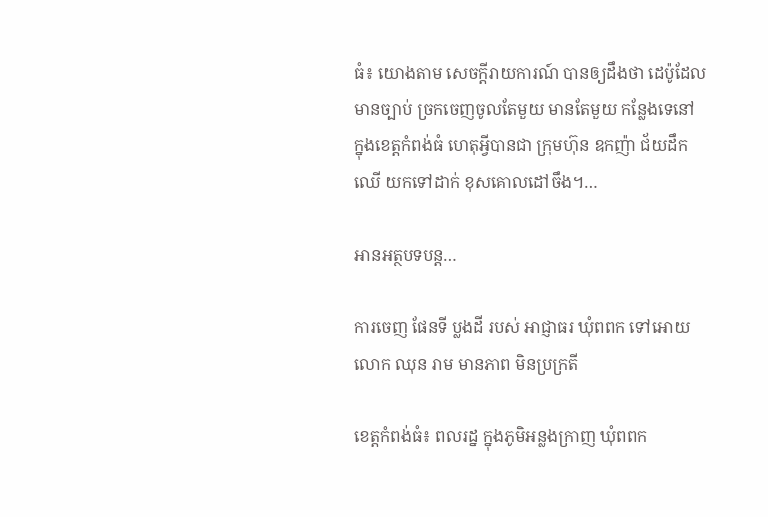ធំ៖ យោងតាម សេចក្តីរាយការណ៍ បានឲ្យដឹងថា ដេប៉ូដែលមានច្បាប់ ច្រកចេញចូលតែមួយ មានតែមួយ កន្លែងទេនៅ ក្នុងខេត្តកំពង់ធំ ហេតុអី្វបានជា ក្រុមហ៊ុន ឧកញ៉ា ជ័យដឹកឈើ យកទៅដាក់ ខុសគោលដៅចឹង។…

អានអត្ថបទបន្ត…

ការចេញ ផែនទី ប្លងដី របស់ អាជ្ញាធរ ឃុំពពក ទៅអោយ លោក ឈុន រាម មានភាព មិនប្រក្រតី

ខេត្តកំពង់ធំ៖ ពលរដ្ន ក្នុងភូមិអន្លងក្រាញ ឃុំពពក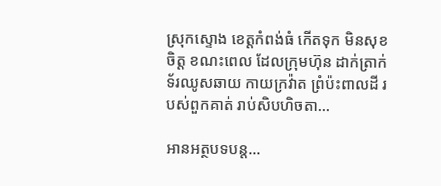ស្រុកស្ទោង ខេត្តកំពង់ធំ កើតទុក មិនសុខចិត្ត ខណះពេល ដែលក្រុមហ៊ុន ដាក់តា្រក់ទ័រឈូសឆាយ កាយក្រវ៉ាត ព្រំប៉ះពាលដី របស់ពួកគាត់ រាប់សិបហិចតា…

អានអត្ថបទបន្ត…